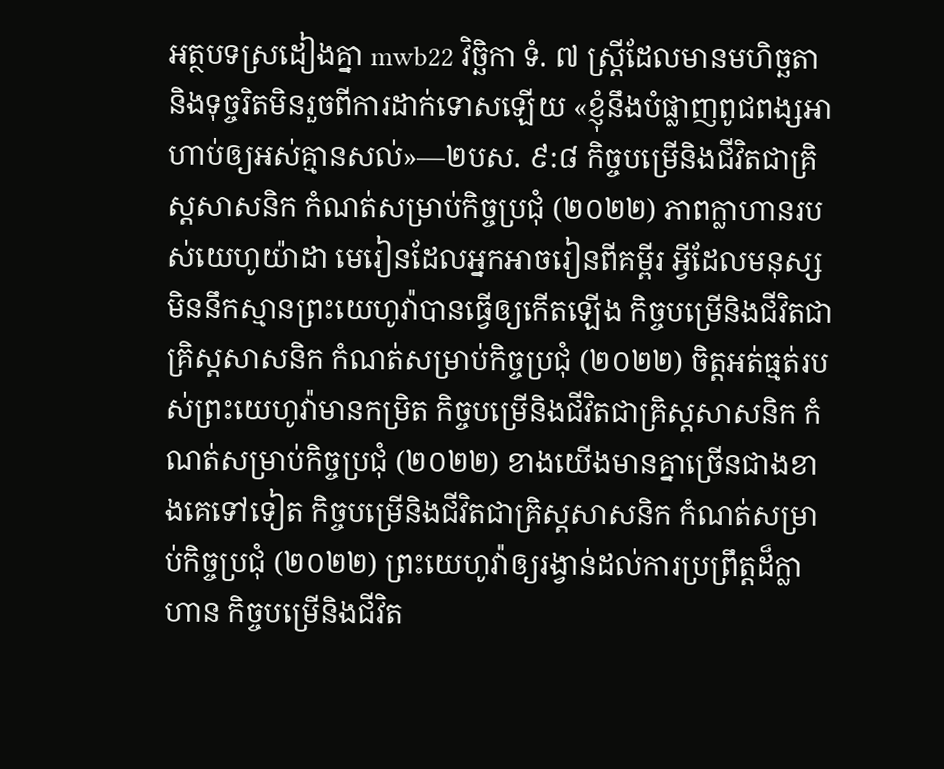អត្ថបទស្រដៀងគ្នា mwb22 វិច្ឆិកា ទំ. ៧ ស្ត្រីដែលមានមហិច្ឆតានិងទុច្ចរិតមិនរួចពីការដាក់ទោសឡើយ «ខ្ញុំនឹងបំផ្លាញពូជពង្សអាហាប់ឲ្យអស់គ្មានសល់»—២បស. ៩:៨ កិច្ចបម្រើនិងជីវិតជាគ្រិស្តសាសនិក កំណត់សម្រាប់កិច្ចប្រជុំ (២០២២) ភាពក្លាហានរបស់យេហូយ៉ាដា មេរៀនដែលអ្នកអាចរៀនពីគម្ពីរ អ្វីដែលមនុស្សមិននឹកស្មានព្រះយេហូវ៉ាបានធ្វើឲ្យកើតឡើង កិច្ចបម្រើនិងជីវិតជាគ្រិស្តសាសនិក កំណត់សម្រាប់កិច្ចប្រជុំ (២០២២) ចិត្តអត់ធ្មត់របស់ព្រះយេហូវ៉ាមានកម្រិត កិច្ចបម្រើនិងជីវិតជាគ្រិស្តសាសនិក កំណត់សម្រាប់កិច្ចប្រជុំ (២០២២) ខាងយើងមានគ្នាច្រើនជាងខាងគេទៅទៀត កិច្ចបម្រើនិងជីវិតជាគ្រិស្តសាសនិក កំណត់សម្រាប់កិច្ចប្រជុំ (២០២២) ព្រះយេហូវ៉ាឲ្យរង្វាន់ដល់ការប្រព្រឹត្តដ៏ក្លាហាន កិច្ចបម្រើនិងជីវិត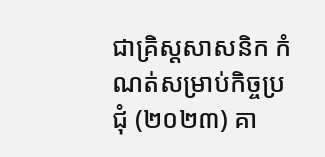ជាគ្រិស្តសាសនិក កំណត់សម្រាប់កិច្ចប្រជុំ (២០២៣) គា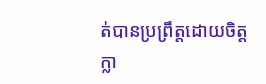ត់បានប្រព្រឹត្តដោយចិត្តក្លា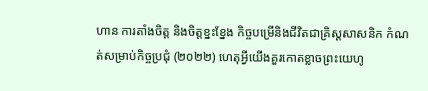ហាន ការតាំងចិត្ត និងចិត្តខ្នះខ្នែង កិច្ចបម្រើនិងជីវិតជាគ្រិស្តសាសនិក កំណត់សម្រាប់កិច្ចប្រជុំ (២០២២) ហេតុអ្វីយើងគួរកោតខ្លាចព្រះយេហូ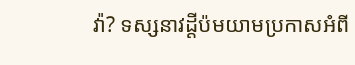វ៉ា? ទស្សនាវដ្ដីប៉មយាមប្រកាសអំពី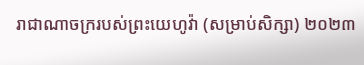រាជាណាចក្ររបស់ព្រះយេហូវ៉ា (សម្រាប់សិក្សា) ២០២៣